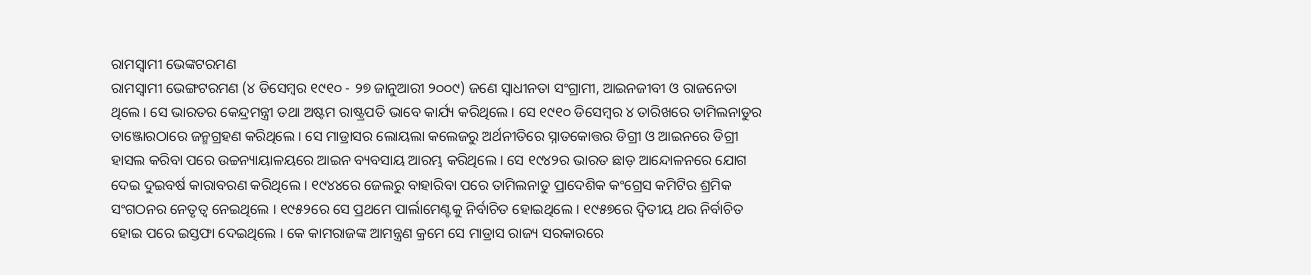ରାମସ୍ୱାମୀ ଭେଙ୍କଟରମଣ
ରାମସ୍ୱାମୀ ଭେଙ୍ଗଟରମଣ (୪ ଡିସେମ୍ବର ୧୯୧୦ - ୨୭ ଜାନୁଆରୀ ୨୦୦୯) ଜଣେ ସ୍ୱାଧୀନତା ସଂଗ୍ରାମୀ, ଆଇନଜୀବୀ ଓ ରାଜନେତା ଥିଲେ । ସେ ଭାରତର କେନ୍ଦ୍ରମନ୍ତ୍ରୀ ତଥା ଅଷ୍ଟମ ରାଷ୍ଟ୍ରପତି ଭାବେ କାର୍ଯ୍ୟ କରିଥିଲେ । ସେ ୧୯୧୦ ଡିସେମ୍ବର ୪ ତାରିଖରେ ତାମିଲନାଡୁର ତାଞ୍ଜୋରଠାରେ ଜନ୍ମଗ୍ରହଣ କରିଥିଲେ । ସେ ମାଡ୍ରାସର ଲୋୟଲା କଲେଜରୁ ଅର୍ଥନୀତିରେ ସ୍ନାତକୋତ୍ତର ଡିଗ୍ରୀ ଓ ଆଇନରେ ଡିଗ୍ରୀ ହାସଲ କରିବା ପରେ ଉଚ୍ଚନ୍ୟାୟାଳୟରେ ଆଇନ ବ୍ୟବସାୟ ଆରମ୍ଭ କରିଥିଲେ । ସେ ୧୯୪୨ର ଭାରତ ଛାଡ଼ ଆନ୍ଦୋଳନରେ ଯୋଗ ଦେଇ ଦୁଇବର୍ଷ କାରାବରଣ କରିଥିଲେ । ୧୯୪୪ରେ ଜେଲରୁ ବାହାରିବା ପରେ ତାମିଲନାଡୁ ପ୍ରାଦେଶିକ କଂଗ୍ରେସ କମିଟିର ଶ୍ରମିକ ସଂଗଠନର ନେତୃତ୍ୱ ନେଇଥିଲେ । ୧୯୫୨ରେ ସେ ପ୍ରଥମେ ପାର୍ଲାମେଣ୍ଟକୁ ନିର୍ବାଚିତ ହୋଇଥିଲେ । ୧୯୫୭ରେ ଦ୍ୱିତୀୟ ଥର ନିର୍ବାଚିତ ହୋଇ ପରେ ଇସ୍ତଫା ଦେଇଥିଲେ । କେ କାମରାଜଙ୍କ ଆମନ୍ତ୍ରଣ କ୍ରମେ ସେ ମାଡ୍ରାସ ରାଜ୍ୟ ସରକାରରେ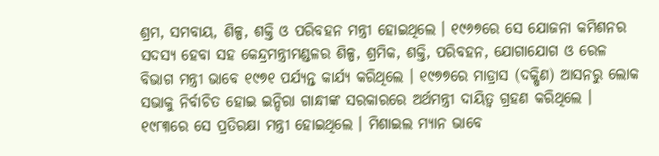ଶ୍ରମ, ସମବାୟ, ଶିଳ୍ପ, ଶକ୍ତି ଓ ପରିବହନ ମନ୍ତ୍ରୀ ହୋଇଥିଲେ । ୧୯୬୭ରେ ସେ ଯୋଜନା କମିଶନର ସଦସ୍ୟ ହେବା ସହ କେନ୍ଦ୍ରମନ୍ତ୍ରୀମଣ୍ଡଳର ଶିଳ୍ପ, ଶ୍ରମିକ, ଶକ୍ତି, ପରିବହନ, ଯୋଗାଯୋଗ ଓ ରେଳ ବିଭାଗ ମନ୍ତ୍ରୀ ଭାବେ ୧୯୭୧ ପର୍ଯ୍ୟନ୍ତ କାର୍ଯ୍ୟ କରିଥିଲେ । ୧୯୭୭ରେ ମାଡ୍ରାସ (ଦକ୍ଷିଣ) ଆସନରୁ ଲୋକ ସଭାକୁ ନିର୍ବାଚିତ ହୋଇ ଇନ୍ଦିରା ଗାନ୍ଧୀଙ୍କ ସରକାରରେ ଅର୍ଥମନ୍ତ୍ରୀ ଦାୟିତ୍ୱ ଗ୍ରହଣ କରିଥିଲେ । ୧୯୮୩ରେ ସେ ପ୍ରତିରକ୍ଷା ମନ୍ତ୍ରୀ ହୋଇଥିଲେ । ମିଶାଇଲ ମ୍ୟାନ ଭାବେ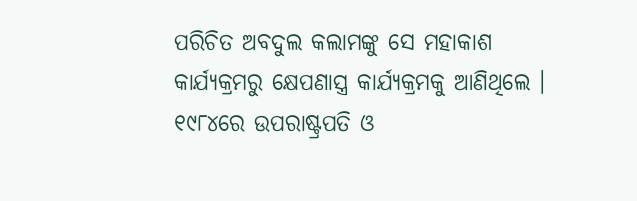ପରିଚିତ ଅବଦୁଲ କଲାମଙ୍କୁ ସେ ମହାକାଶ କାର୍ଯ୍ୟକ୍ରମରୁ କ୍ଷେପଣାସ୍ତ୍ର କାର୍ଯ୍ୟକ୍ରମକୁ ଆଣିଥିଲେ । ୧୯୮୪ରେ ଉପରାଷ୍ଟ୍ରପତି ଓ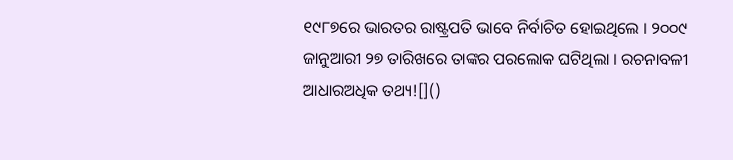୧୯୮୭ରେ ଭାରତର ରାଷ୍ଟ୍ରପତି ଭାବେ ନିର୍ବାଚିତ ହୋଇଥିଲେ । ୨୦୦୯ ଜାନୁଆରୀ ୨୭ ତାରିଖରେ ତାଙ୍କର ପରଲୋକ ଘଟିଥିଲା । ରଚନାବଳୀ
ଆଧାରଅଧିକ ତଥ୍ୟ![]()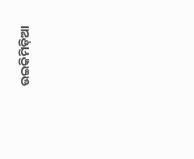ଉଇକିମିଡ଼ିଆ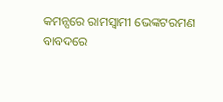କମନ୍ସରେ ରାମସ୍ୱାମୀ ଭେଙ୍କଟରମଣ
ବାବଦରେ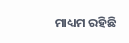ମାଧ୍ୟମ ରହିଛି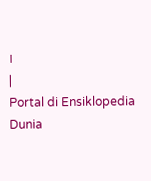।
|
Portal di Ensiklopedia Dunia